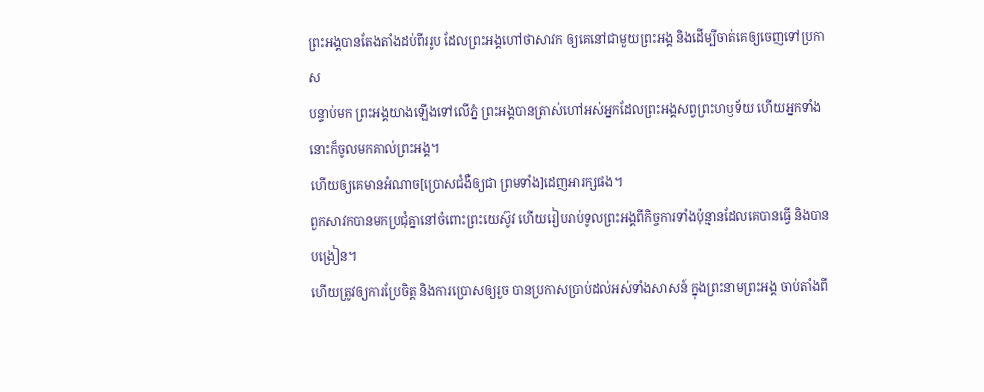ព្រះអង្គបានតែងតាំងដប់ពីររូប ដែលព្រះអង្គហៅថាសាវក ឲ្យគេនៅជាមួយព្រះអង្គ និងដើម្បីចាត់គេឲ្យចេញទៅប្រកាស
បន្ទាប់មក ព្រះអង្គយាងឡើងទៅលើភ្នំ ព្រះអង្គបានត្រាស់ហៅអស់អ្នកដែលព្រះអង្គសព្វព្រះហឫទ័យ ហើយអ្នកទាំងនោះក៏ចូលមកគាល់ព្រះអង្គ។
ហើយឲ្យគេមានអំណាច[ប្រោសជំងឺឲ្យជា ព្រមទាំង]ដេញអារក្សផង។
ពួកសាវកបានមកប្រជុំគ្នានៅចំពោះព្រះយេស៊ូវ ហើយរៀបរាប់ទូលព្រះអង្គពីកិច្ចការទាំងប៉ុន្មានដែលគេបានធ្វើ និងបានបង្រៀន។
ហើយត្រូវឲ្យការប្រែចិត្ត និងការប្រោសឲ្យរួច បានប្រកាសប្រាប់ដល់អស់ទាំងសាសន៍ ក្នុងព្រះនាមព្រះអង្គ ចាប់តាំងពី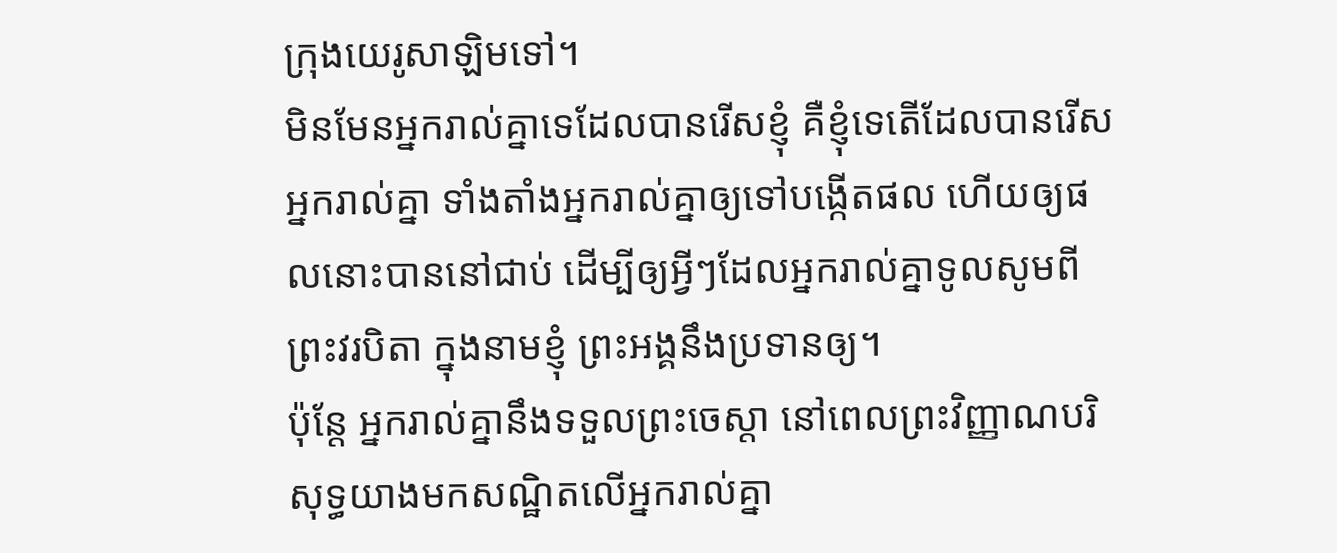ក្រុងយេរូសាឡិមទៅ។
មិនមែនអ្នករាល់គ្នាទេដែលបានរើសខ្ញុំ គឺខ្ញុំទេតើដែលបានរើសអ្នករាល់គ្នា ទាំងតាំងអ្នករាល់គ្នាឲ្យទៅបង្កើតផល ហើយឲ្យផលនោះបាននៅជាប់ ដើម្បីឲ្យអ្វីៗដែលអ្នករាល់គ្នាទូលសូមពីព្រះវរបិតា ក្នុងនាមខ្ញុំ ព្រះអង្គនឹងប្រទានឲ្យ។
ប៉ុន្តែ អ្នករាល់គ្នានឹងទទួលព្រះចេស្តា នៅពេលព្រះវិញ្ញាណបរិសុទ្ធយាងមកសណ្ឋិតលើអ្នករាល់គ្នា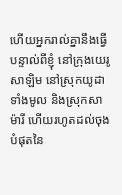ហើយអ្នករាល់គ្នានឹងធ្វើបន្ទាល់ពីខ្ញុំ នៅក្រុងយេរូសាឡិម នៅស្រុកយូដាទាំងមូល និងស្រុកសាម៉ារី ហើយរហូតដល់ចុងបំផុតនៃ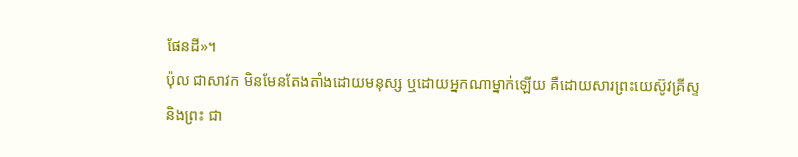ផែនដី»។
ប៉ុល ជាសាវក មិនមែនតែងតាំងដោយមនុស្ស ឬដោយអ្នកណាម្នាក់ឡើយ គឺដោយសារព្រះយេស៊ូវគ្រីស្ទ និងព្រះ ជា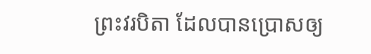ព្រះវរបិតា ដែលបានប្រោសឲ្យ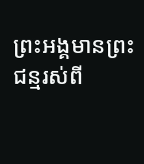ព្រះអង្គមានព្រះជន្មរស់ពី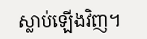ស្លាប់ឡើងវិញ។